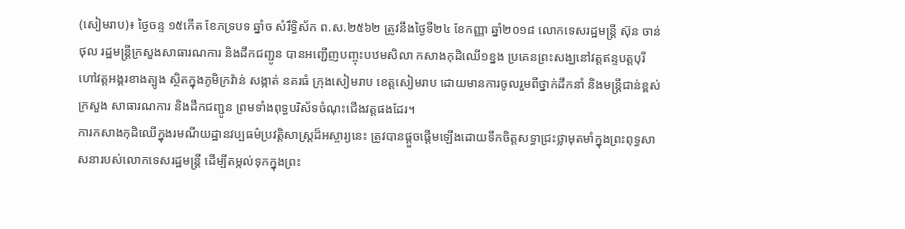(សៀមរាប)៖ ថ្ងៃចន្ទ ១៥កើត ខែភទ្របទ ឆ្នាំច សំរឹទ្ធិស័ក ព.ស.២៥៦២ ត្រូវនឹងថ្ងៃទី២៤ ខែកញ្ញា ឆ្នាំ២០១៨ លោកទេសរដ្ឋមន្ត្រី ស៊ុន ចាន់ថុល រដ្ឋមន្ត្រីក្រសួងសាធារណការ និងដឹកជញ្ជូន បានអញ្ជើញបញ្ចុះបឋមសិលា កសាងកុដិឈើ១ខ្នង ប្រគេនព្រះសង្ឃនៅវត្តឥន្ទបត្តបុរី ហៅវត្តអង្គរខាងត្បូង ស្ថិតក្នុងភូមិក្រវ៉ាន់ សង្កាត់ នគរធំ ក្រុងសៀមរាប ខេត្តសៀមរាប ដោយមានការចូលរួមពីថ្នាក់ដឹកនាំ និងមន្ដ្រីជាន់ខ្ពស់ក្រសួង សាធារណការ និងដឹកជញ្ជូន ព្រមទាំងពុទ្ធបរិស័ទចំណុះជើងវត្តផងដែរ។
ការកសាងកុដិឈើក្នុងរមណីយដ្ឋានវប្បធម៌ប្រវត្តិសាស្ដ្រដ៏អស្ចារ្យនេះ ត្រូវបានផ្តួចផ្តើមឡើងដោយទឹកចិត្តសទ្ធាជ្រះថ្លាមុតមាំក្នុងព្រះពុទ្ធសាសនារបស់លោកទេសរដ្ឋមន្ដ្រី ដើម្បីតម្កល់ទុកក្នុងព្រះ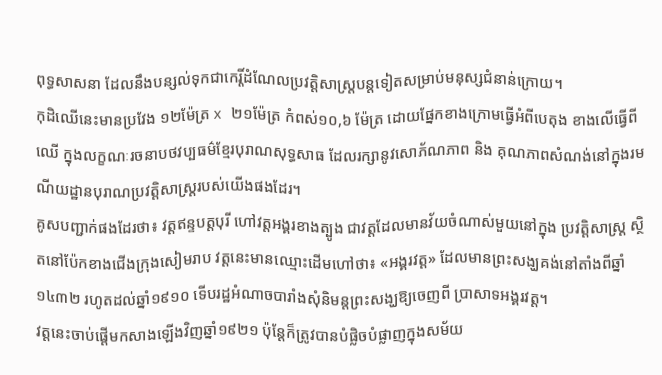ពុទ្ធសាសនា ដែលនឹងបន្សល់ទុកជាកេរ្តិ៍ដំណែលប្រវត្តិសាស្ត្របន្តទៀតសម្រាប់មនុស្សជំនាន់ក្រោយ។
កុដិឈើនេះមានប្រវែង ១២ម៉ែត្រ x ២១ម៉ែត្រ កំពស់១០,៦ ម៉ែត្រ ដោយផ្នែកខាងក្រោមធ្វើអំពីបេតុង ខាងលើធ្វើពីឈើ ក្នុងលក្ខណៈរចនាបថវប្បធម៌ខ្មែរបុរាណសុទ្ធសាធ ដែលរក្សានូវសោភ័ណភាព និង គុណភាពសំណង់នៅក្នុងរមណីយដ្ឋានបុរាណប្រវត្តិសាស្ដ្ររបស់យើងផងដែរ។
គូសបញ្ជាក់ផងដែរថា៖ វត្តឥន្ទបត្តបុរី ហៅវត្តអង្គរខាងត្បូង ជាវត្តដែលមានវ័យចំណាស់មួយនៅក្នុង ប្រវត្តិសាស្ដ្រ ស្ថិតនៅប៉ែកខាងជើងក្រុងសៀមរាប វត្តនេះមានឈ្មោះដើមហៅថា៖ «អង្គរវត្ត» ដែលមានព្រះសង្ឃគង់នៅតាំងពីឆ្នាំ១៤៣២ រហូតដល់ឆ្នាំ១៩១០ ទើបរដ្ឋអំណាចបារាំងសុំនិមន្តព្រះសង្ឃឱ្យចេញពី ប្រាសាទអង្គរវត្ត។
វត្តនេះចាប់ផ្តើមកសាងឡើងវិញឆ្នាំ១៩២១ ប៉ុន្តែក៏ត្រូវបានបំផ្លិចបំផ្លាញក្នុងសម័យ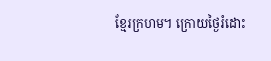ខ្មែរក្រហម។ ក្រោយថ្ងៃរំដោះ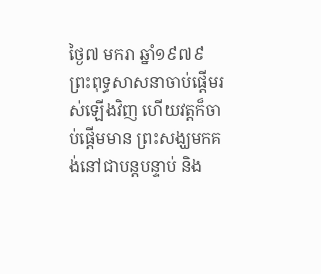ថ្ងៃ៧ មករា ឆ្នាំ១៩៧៩ ព្រះពុទ្ធសាសនាចាប់ផ្តើមរស់ឡើងវិញ ហើយវត្តក៏ចាប់ផ្តើមមាន ព្រះសង្ឃមកគង់នៅជាបន្តបន្ទាប់ និង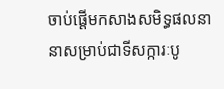ចាប់ផ្តើមកសាងសមិទ្ធផលនានាសម្រាប់ជាទីសក្ការៈបូ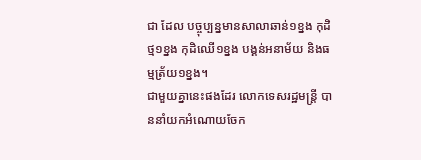ជា ដែល បច្ចុប្បន្នមានសាលាឆាន់១ខ្នង កុដិថ្ម១ខ្នង កុដិឈើ១ខ្នង បង្គន់អនាម័យ និងធម្មត្រ័យ១ខ្នង។
ជាមួយគ្នានេះផងដែរ លោកទេសរដ្ឋមន្ត្រី បាននាំយកអំណោយចែក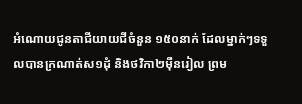អំណោយជូនតាជីយាយជីចំនួន ១៥០នាក់ ដែលម្នាក់ៗទទួលបានក្រណាត់ស១ដុំ និងថវិកា២ម៉ឺនរៀល ព្រម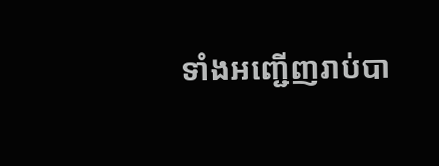ទាំងអញ្ជើញរាប់បា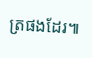ត្រផងដែរ៕